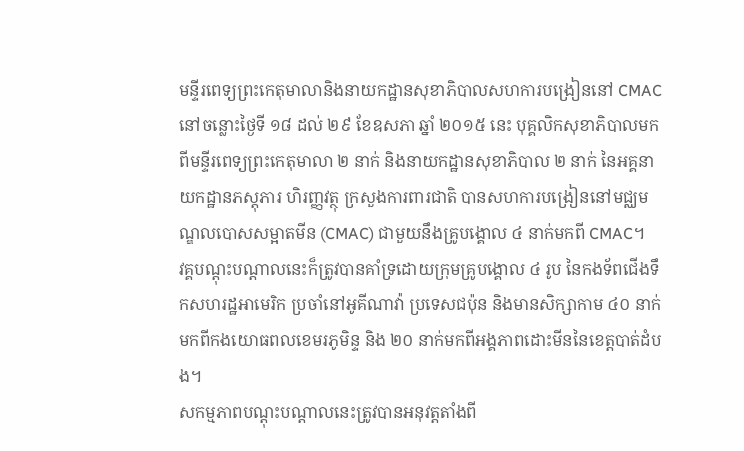មន្ទីរពេទ្យព្រះកេតុមាលានិងនាយកដ្ឋានសុខាភិបាលសហការបង្រៀននៅ CMAC
នៅចន្លោះថ្ងៃទី ១៨ ដល់ ២៩ ខែឧសភា ឆ្នាំ ២០១៥ នេះ បុគ្គលិកសុខាភិបាលមកពីមន្ទីរពេទ្យព្រះកេតុមាលា ២ នាក់ និងនាយកដ្ឋានសុខាភិបាល ២ នាក់ នៃអគ្គនាយកដ្ឋានភស្តុភារ ហិរញ្ញវត្ថុ ក្រសួងការពារជាតិ បានសហការបង្រៀននៅមជ្ឈមណ្ឌលបោសសម្អាតមីន (CMAC) ជាមួយនឹងគ្រូបង្គោល ៤ នាក់មកពី CMAC។
វគ្គបណ្ដុះបណ្ដាលនេះក៏ត្រូវបានគាំទ្រដោយក្រុមគ្រូបង្គោល ៤ រូប នៃកងទ័ពជើងទឹកសហរដ្ឋអាមេរិក ប្រចាំនៅអូគីណាវ៉ា ប្រទេសជប៉ុន និងមានសិក្សាកាម ៤០ នាក់មកពីកងយោធពលខេមរភូមិន្ទ និង ២០ នាក់មកពីអង្គភាពដោះមីននៃខេត្តបាត់ដំបង។
សកម្មភាពបណ្ដុះបណ្ដាលនេះត្រូវបានអនុវត្តតាំងពី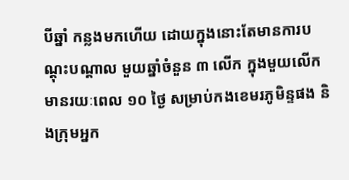បីឆ្នាំ កន្លងមកហើយ ដោយក្នុងនោះតែមានការបណ្ដុះបណ្ដាល មួយឆ្នាំចំនួន ៣ លើក ក្នុងមួយលើក មានរយៈពេល ១០ ថ្ងៃ សម្រាប់កងខេមរភូមិន្ទផង និងក្រុមអ្នក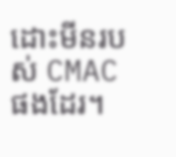ដោះមីនរបស់ CMAC ផងដែរ។